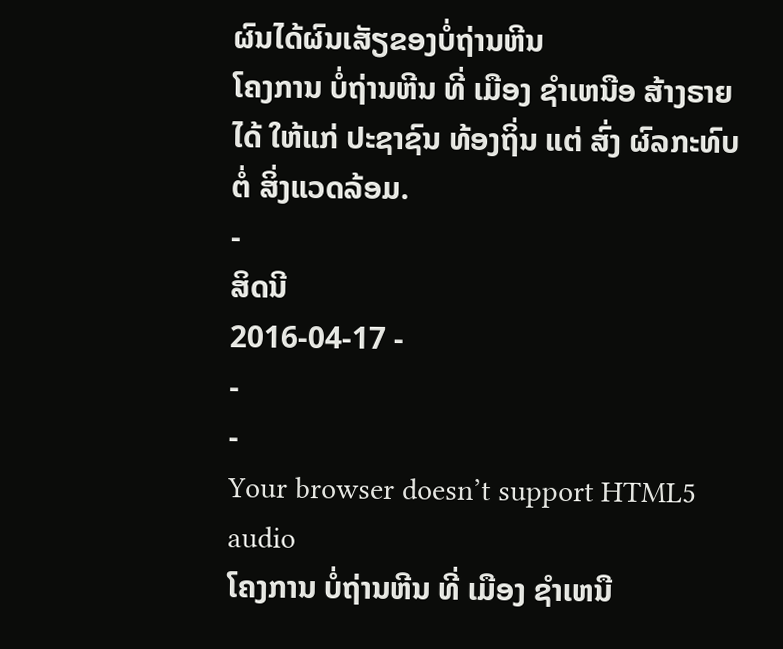ຜົນໄດ້ຜົນເສັຽຂອງບໍ່ຖ່ານຫີນ
ໂຄງການ ບໍ່ຖ່ານຫີນ ທີ່ ເມືອງ ຊຳເຫນືອ ສ້າງຣາຍໄດ້ ໃຫ້ແກ່ ປະຊາຊົນ ທ້ອງຖິ່ນ ແຕ່ ສົ່ງ ຜົລກະທົບ ຕໍ່ ສິ່ງແວດລ້ອມ.
-
ສິດນີ
2016-04-17 -
-
-
Your browser doesn’t support HTML5 audio
ໂຄງການ ບໍ່ຖ່ານຫີນ ທີ່ ເມືອງ ຊຳເຫນື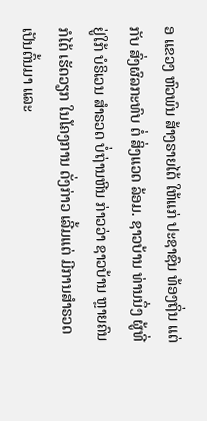ອ ແຂວງ ຫົວພົນ ສ້າງຣາຍໄດ້ ໃຫ້ແກ່ ປະຊາຊົນ ທ້ອງຖິ່ນ ແຕ່ກັບ ສົ່ງຜົລກະທົບ ຕໍ່ ສິ່ງແວດ ລ້ອມ. ຊາວບ້ານ ທ່ານນຶ່ງ ຜູ້ທີ່ຢູ່ໃກ້ ບໍຣິເວນ ສຳຣວດ ບໍ່ຖ່ານຫີນ ກ່າວວ່າ ຊາວບ້ານ ຫຼາຍຄົນ ກໍໄດ້ ເຮັດວຽກ ໃນໂຄງການ ດັ່ງກ່າວ ເລີ້ມແຕ່ ມີການສຳຣວດ ເປັນຕົ້ນມາ ແລະ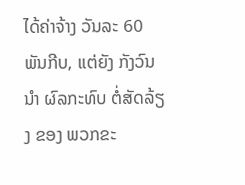ໄດ້ຄ່າຈ້າງ ວັນລະ 60 ພັນກີບ, ແຕ່ຍັງ ກັງວົນນຳ ຜົລກະທົບ ຕໍ່ສັດລ້ຽງ ຂອງ ພວກຂະ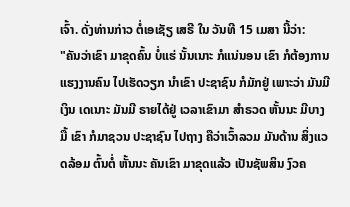ເຈົ້າ. ດັ່ງທ່ານກ່າວ ຕໍ່ເອເຊັຽ ເສຣີ ໃນ ວັນທີ 15 ເມສາ ນີ້ວ່າ:
"ຄັນວ່າເຂົາ ມາຂຸດຄົ້ນ ບໍ່ແຮ່ ນັ້ນເນາະ ກໍແນ່ນອນ ເຂົາ ກໍຕ້ອງການ ແຮງງານຄົນ ໄປເຮັດວຽກ ນຳເຂົາ ປະຊາຊົນ ກໍມັກຢູ່ ເພາະວ່າ ມັນມີເງິນ ເດເນາະ ມັນມີ ຣາຍໄດ້ຢູ່ ເວລາເຂົາມາ ສຳຣວດ ຫັ້ນນະ ມີບາງມື້ ເຂົາ ກໍມາຊວນ ປະຊາຊົນ ໄປຖາງ ຄືວ່າເວົ້າລວມ ມັນດ້ານ ສິ່ງແວດລ້ອມ ຕົ້ນຕໍ່ ຫັ້ນນະ ຄັນເຂົາ ມາຂຸດແລ້ວ ເປັນຊັພສິນ ງົວຄ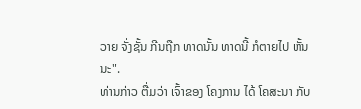ວາຍ ຈັ່ງຊັ້ນ ກີນຖືກ ທາດນັ້ນ ທາດນີ້ ກໍຕາຍໄປ ຫັ້ນນະ".
ທ່ານກ່າວ ຕື່ມວ່າ ເຈົ້າຂອງ ໂຄງການ ໄດ້ ໂຄສະນາ ກັບ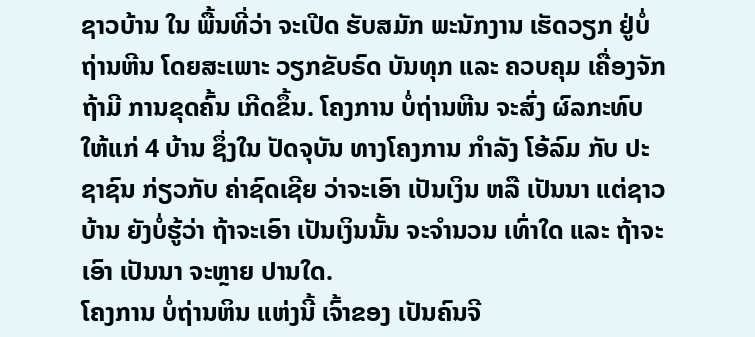ຊາວບ້ານ ໃນ ພື້ນທີ່ວ່າ ຈະເປີດ ຮັບສມັກ ພະນັກງານ ເຮັດວຽກ ຢູ່ບໍ່ຖ່ານຫີນ ໂດຍສະເພາະ ວຽກຂັບຣົດ ບັນທຸກ ແລະ ຄວບຄຸມ ເຄື່ອງຈັກ ຖ້າມີ ການຂຸດຄົ້ນ ເກີດຂຶ້ນ. ໂຄງການ ບໍ່ຖ່ານຫີນ ຈະສົ່ງ ຜົລກະທົບ ໃຫ້ແກ່ 4 ບ້ານ ຊຶ່ງໃນ ປັດຈຸບັນ ທາງໂຄງການ ກຳລັງ ໂອ້ລົມ ກັບ ປະຊາຊົນ ກ່ຽວກັບ ຄ່າຊົດເຊີຍ ວ່າຈະເອົາ ເປັນເງິນ ຫລື ເປັນນາ ແຕ່ຊາວບ້ານ ຍັງບໍ່ຮູ້ວ່າ ຖ້າຈະເອົາ ເປັນເງິນນັ້ນ ຈະຈຳນວນ ເທົ່າໃດ ແລະ ຖ້າຈະເອົາ ເປັນນາ ຈະຫຼາຍ ປານໃດ.
ໂຄງການ ບໍ່ຖ່ານຫິນ ແຫ່ງນີ້ ເຈົ້າຂອງ ເປັນຄົນຈີ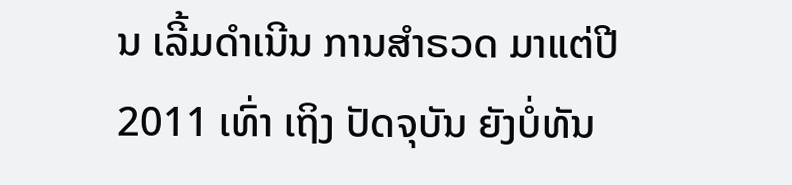ນ ເລີ້ມດຳເນີນ ການສຳຣວດ ມາແຕ່ປີ 2011 ເທົ່າ ເຖິງ ປັດຈຸບັນ ຍັງບໍ່ທັນ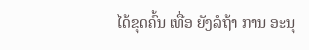ໄດ້ຂຸດຄົ້ນ ເທື່ອ ຍັງລໍຖ້າ ການ ອະນຸ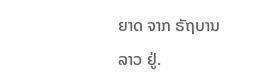ຍາດ ຈາກ ຣັຖບານ ລາວ ຢູ່.